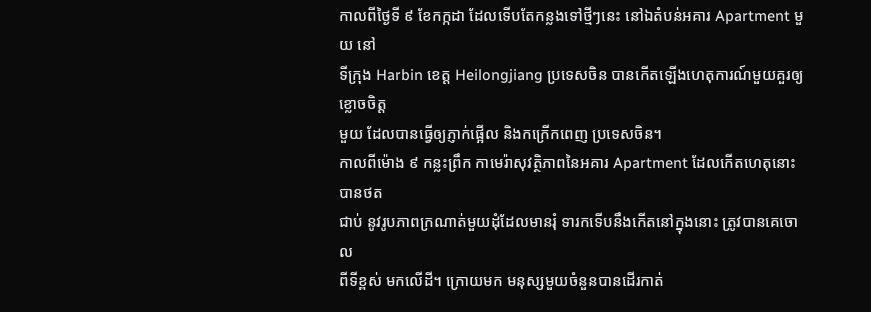កាលពីថ្ងៃទី ៩ ខែកក្កដា ដែលទើបតែកន្លងទៅថ្មីៗនេះ នៅឯតំបន់អគារ Apartment មួយ នៅ
ទីក្រុង Harbin ខេត្ត Heilongjiang ប្រទេសចិន បានកើតឡើងហេតុការណ៍មួយគួរឲ្យខ្លោចចិត្ត
មួយ ដែលបានធ្វើឲ្យភ្ញាក់ផ្អើល និងកក្រើកពេញ ប្រទេសចិន។
កាលពីម៉ោង ៩ កន្លះព្រឹក កាមេរ៉ាសុវត្ថិភាពនៃអគារ Apartment ដែលកើតហេតុនោះ បានថត
ជាប់ នូវរូបភាពក្រណាត់មួយដុំដែលមានរុំ ទារកទើបនឹងកើតនៅក្នុងនោះ ត្រូវបានគេចោល
ពីទីខ្ពស់ មកលើដី។ ក្រោយមក មនុស្សមួយចំនួនបានដើរកាត់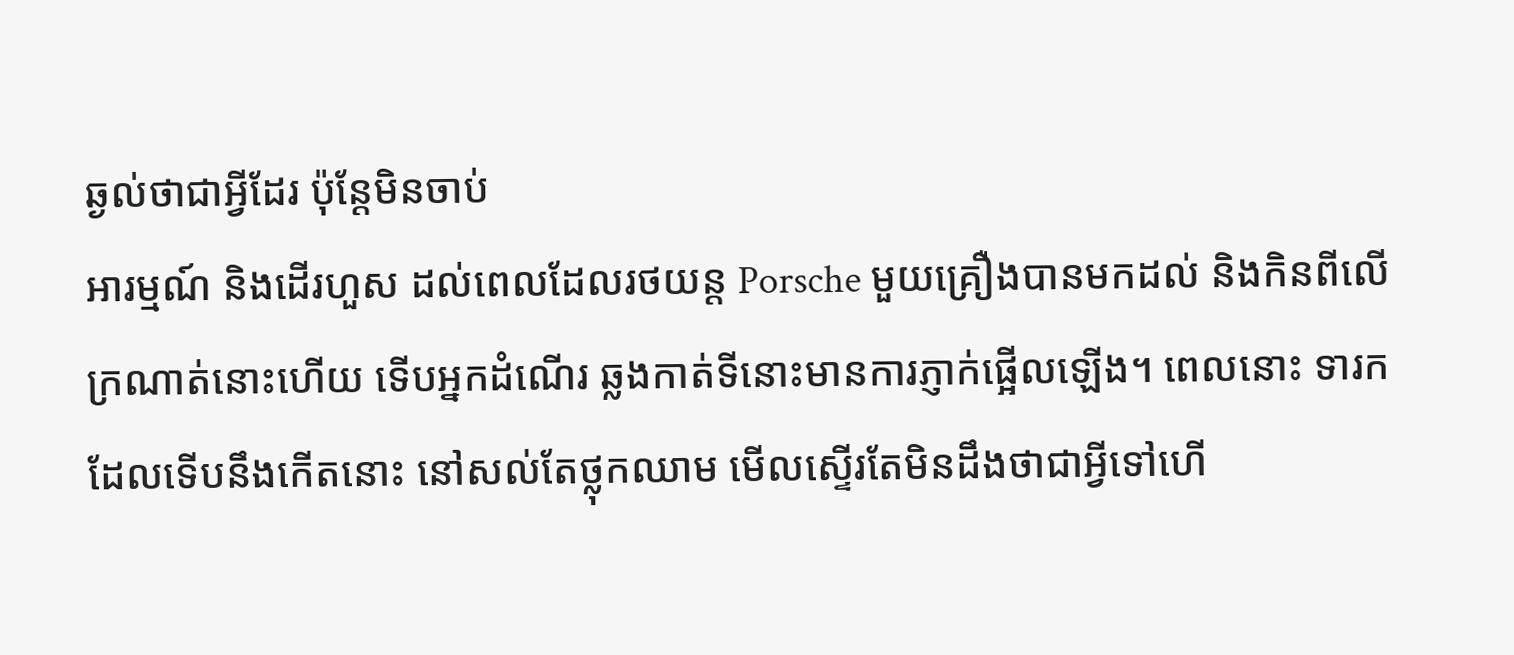ឆ្ងល់ថាជាអ្វីដែរ ប៉ុន្តែមិនចាប់
អារម្មណ៍ និងដើរហួស ដល់ពេលដែលរថយន្ត Porsche មួយគ្រឿងបានមកដល់ និងកិនពីលើ
ក្រណាត់នោះហើយ ទើបអ្នកដំណើរ ឆ្លងកាត់ទីនោះមានការភ្ញាក់ផ្អើលឡើង។ ពេលនោះ ទារក
ដែលទើបនឹងកើតនោះ នៅសល់តែថ្លុកឈាម មើលស្ទើរតែមិនដឹងថាជាអ្វីទៅហើ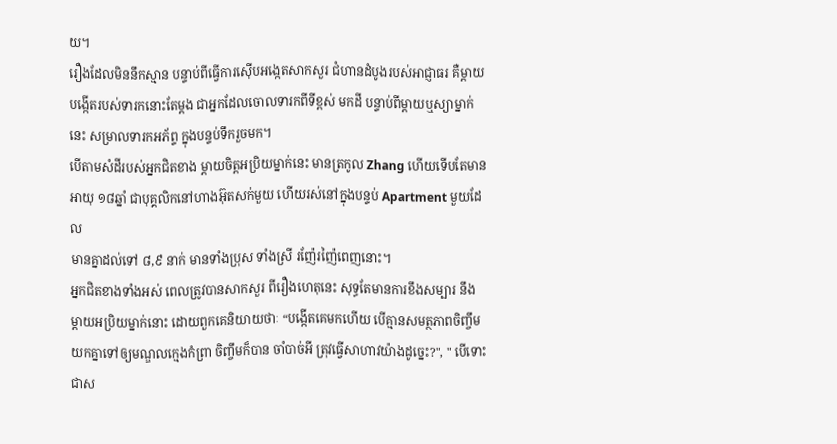យ។
រឿងដែលមិននឹកស្មាន បន្ទាប់ពីធ្វើការស៊ើបអង្កេតសាកសួរ ជំហានដំបូងរបស់អាជ្ញាធរ គឺម្តាយ
បង្កើតរបស់ទារកនោះតែម្តង ជាអ្នកដែលចោលទារកពីទីខ្ពស់ មកដី បន្ទាប់ពីម្តាយឬស្យាម្នាក់
នេះ សម្រាលទារកអភ័ព្ទ ក្នុងបន្ទប់ទឹករួចមក។
បើតាមសំដីរបស់អ្នកជិតខាង ម្តាយចិត្តអប្រិយម្នាក់នេះ មានត្រកូល Zhang ហើយទើបតែមាន
អាយុ ១៨ឆ្នាំ ជាបុគ្គលិកនៅហាងអ៊ុតសក់មួយ ហើយរស់នៅក្នុងបន្ទប់ Apartment មួយដែល
មានគ្នាដល់ទៅ ៨,៩ នាក់ មានទាំងប្រុស ទាំងស្រី រញ៉ែរញ៉ៃពេញនោះ។
អ្នកជិតខាងទាំងអស់ ពេលត្រូវបានសាកសួរ ពីរឿងហេតុនេះ សុទ្ធតែមានការខឹងសម្បារ នឹង
ម្តាយអប្រិយម្នាក់នោះ ដោយពួកគេនិយាយថាៈ “បង្កើតគេមកហើយ បើគ្មានសមត្ថភាពចិញ្ចឹម
យកគ្នាទៅឲ្យមណ្ឌលក្មេងកំព្រា ចិញ្ចឹមក៏បាន ចាំបាច់អី ត្រុវធ្វើសាហាវយ៉ាងដូច្នេះ?", " បើទោះ
ជាស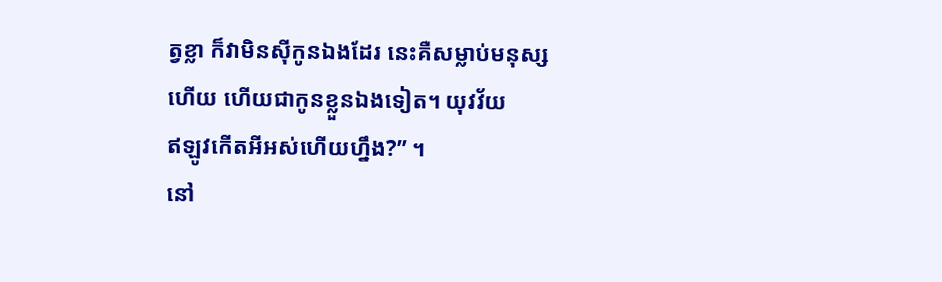ត្វខ្លា ក៏វាមិនស៊ីកូនឯងដែរ នេះគឺសម្លាប់មនុស្សហើយ ហើយជាកូនខ្លួនឯងទៀត។ យុវវ័យ
ឥឡូវកើតអីអស់ហើយហ្នឹង?” ។
នៅ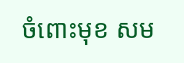ចំពោះមុខ សម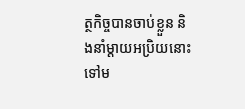ត្ថកិច្ចបានចាប់ខ្លួន និងនាំម្តាយអប្រិយនោះទៅម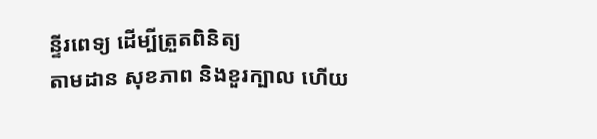ន្ទីរពេទ្យ ដើម្បីត្រួតពិនិត្យ
តាមដាន សុខភាព និងខួរក្បាល ហើយ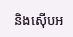និងស៊ើបអ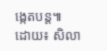ង្កេតបន្ត៕
ដោយ៖ សិលា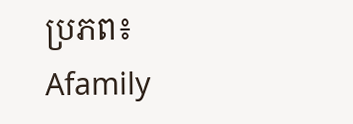ប្រភព៖ Afamily